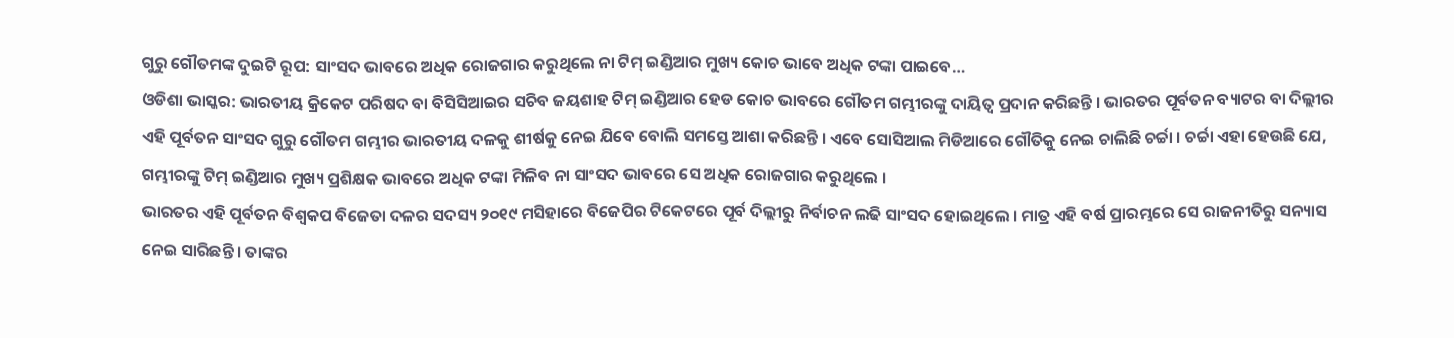ଗୁରୁ ଗୌତମଙ୍କ ଦୁଇଟି ରୂପ: ସାଂସଦ ଭାବରେ ଅଧିକ ରୋଜଗାର କରୁଥିଲେ ନା ଟିମ୍ ଇଣ୍ଡିଆର ମୁଖ୍ୟ କୋଚ ଭାବେ ଅଧିକ ଟଙ୍କା ପାଇବେ…
ଓଡିଶା ଭାସ୍କର: ଭାରତୀୟ କ୍ରିକେଟ ପରିଷଦ ବା ବିସିସିଆଇର ସଚିବ ଜୟଶାହ ଟିମ୍ ଇଣ୍ଡିଆର ହେଡ କୋଚ ଭାବରେ ଗୌତମ ଗମ୍ଭୀରଙ୍କୁ ଦାୟିତ୍ୱ ପ୍ରଦାନ କରିଛନ୍ତି । ଭାରତର ପୂର୍ବତନ ବ୍ୟାଟର ବା ଦିଲ୍ଲୀର ଏହି ପୂର୍ବତନ ସାଂସଦ ଗୁରୁ ଗୌତମ ଗମ୍ଭୀର ଭାରତୀୟ ଦଳକୁ ଶୀର୍ଷକୁ ନେଇ ଯିବେ ବୋଲି ସମସ୍ତେ ଆଶା କରିଛନ୍ତି । ଏବେ ସୋସିଆଲ ମିଡିଆରେ ଗୌତିକୁ ନେଇ ଚାଲିଛି ଚର୍ଚ୍ଚା । ଚର୍ଚ୍ଚା ଏହା ହେଉଛି ଯେ, ଗମ୍ଭୀରଙ୍କୁ ଟିମ୍ ଇଣ୍ଡିଆର ମୁଖ୍ୟ ପ୍ରଶିକ୍ଷକ ଭାବରେ ଅଧିକ ଟଙ୍କା ମିଳିବ ନା ସାଂସଦ ଭାବରେ ସେ ଅଧିକ ରୋଜଗାର କରୁଥିଲେ ।
ଭାରତର ଏହି ପୂର୍ବତନ ବିଶ୍ୱକପ ବିଜେତା ଦଳର ସଦସ୍ୟ ୨୦୧୯ ମସିହାରେ ବିଜେପିର ଟିକେଟରେ ପୂର୍ବ ଦିଲ୍ଲୀରୁ ନିର୍ବାଚନ ଲଢି ସାଂସଦ ହୋଇଥିଲେ । ମାତ୍ର ଏହି ବର୍ଷ ପ୍ରାରମ୍ଭରେ ସେ ରାଜନୀତିରୁ ସନ୍ୟାସ ନେଇ ସାରିଛନ୍ତି । ତାଙ୍କର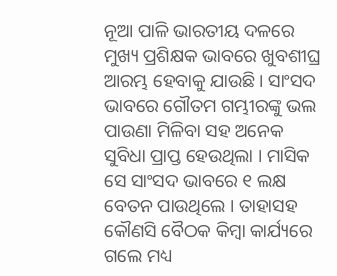ନୂଆ ପାଳି ଭାରତୀୟ ଦଳରେ ମୁଖ୍ୟ ପ୍ରଶିକ୍ଷକ ଭାବରେ ଖୁବଶୀଘ୍ର ଆରମ୍ଭ ହେବାକୁ ଯାଉଛି । ସାଂସଦ ଭାବରେ ଗୌତମ ଗମ୍ଭୀରଙ୍କୁ ଭଲ ପାଉଣା ମିଳିବା ସହ ଅନେକ ସୁବିଧା ପ୍ରାପ୍ତ ହେଉଥିଲା । ମାସିକ ସେ ସାଂସଦ ଭାବରେ ୧ ଲକ୍ଷ ବେତନ ପାଉଥିଲେ । ତାହାସହ କୌଣସି ବୈଠକ କିମ୍ବା କାର୍ଯ୍ୟରେ ଗଲେ ମଧ୍ୟ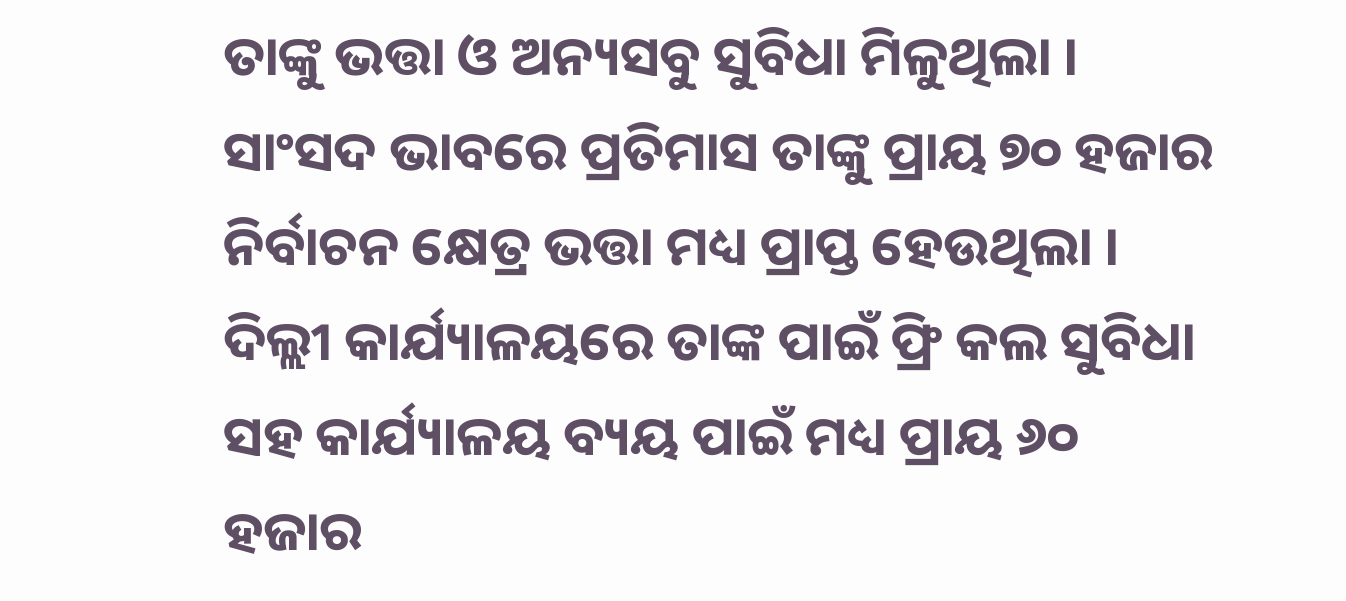ତାଙ୍କୁ ଭତ୍ତା ଓ ଅନ୍ୟସବୁ ସୁବିଧା ମିଳୁଥିଲା । ସାଂସଦ ଭାବରେ ପ୍ରତିମାସ ତାଙ୍କୁ ପ୍ରାୟ ୭୦ ହଜାର ନିର୍ବାଚନ କ୍ଷେତ୍ର ଭତ୍ତା ମଧ୍ୟ ପ୍ରାପ୍ତ ହେଉଥିଲା । ଦିଲ୍ଲୀ କାର୍ଯ୍ୟାଳୟରେ ତାଙ୍କ ପାଇଁ ଫ୍ରି କଲ ସୁବିଧା ସହ କାର୍ଯ୍ୟାଳୟ ବ୍ୟୟ ପାଇଁ ମଧ୍ୟ ପ୍ରାୟ ୬୦ ହଜାର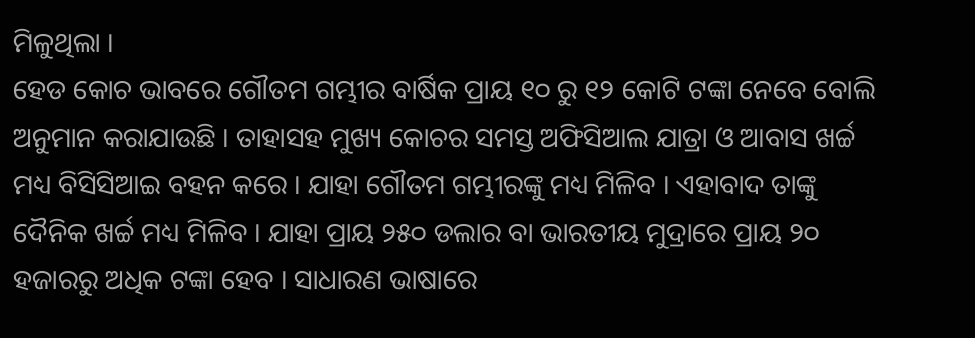ମିଳୁଥିଲା ।
ହେଡ କୋଚ ଭାବରେ ଗୌତମ ଗମ୍ଭୀର ବାର୍ଷିକ ପ୍ରାୟ ୧୦ ରୁ ୧୨ କୋଟି ଟଙ୍କା ନେବେ ବୋଲି ଅନୁମାନ କରାଯାଉଛି । ତାହାସହ ମୁଖ୍ୟ କୋଚର ସମସ୍ତ ଅଫିସିଆଲ ଯାତ୍ରା ଓ ଆବାସ ଖର୍ଚ୍ଚ ମଧ୍ୟ ବିସିସିଆଇ ବହନ କରେ । ଯାହା ଗୌତମ ଗମ୍ଭୀରଙ୍କୁ ମଧ୍ୟ ମିଳିବ । ଏହାବାଦ ତାଙ୍କୁ ଦୈନିକ ଖର୍ଚ୍ଚ ମଧ୍ୟ ମିଳିବ । ଯାହା ପ୍ରାୟ ୨୫୦ ଡଲାର ବା ଭାରତୀୟ ମୁଦ୍ରାରେ ପ୍ରାୟ ୨୦ ହଜାରରୁ ଅଧିକ ଟଙ୍କା ହେବ । ସାଧାରଣ ଭାଷାରେ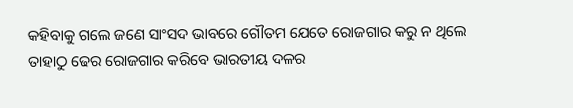କହିବାକୁ ଗଲେ ଜଣେ ସାଂସଦ ଭାବରେ ଗୌତମ ଯେତେ ରୋଜଗାର କରୁ ନ ଥିଲେ ତାହାଠୁ ଢେର ରୋଜଗାର କରିବେ ଭାରତୀୟ ଦଳର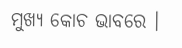ମୁଖ୍ୟ କୋଚ ଭାବରେ ।